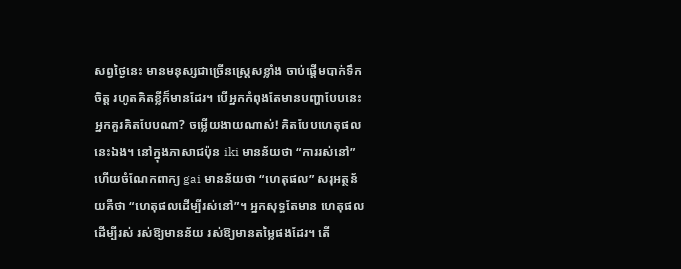សព្វថ្ងៃនេះ មានមនុស្សជាច្រើនស្រ្តេសខ្លាំង ចាប់ផ្តើមបាក់ទឹកចិត្ត រហូតគិតខ្លីក៏មានដែរ។ បើអ្នកកំពុងតែមានបញ្ហាបែបនេះ អ្នកគួរគិតបែបណា? ចម្លើយងាយណាស់! គិតបែបហេតុផលនេះឯង។ នៅក្នុងភាសាជប៉ុន iki មានន័យថា “ការរស់នៅ” ហើយចំណែកពាក្យ gai មានន័យថា “ហេតុផល” សរុអត្ថន័យគឺថា “ហេតុផលដើម្បីរស់នៅ”។ អ្នកសុទ្ធតែមាន ហេតុផលដើម្បីរស់ រស់ឱ្យមានន័យ រស់ឱ្យមានតម្លៃផងដែរ។ តើ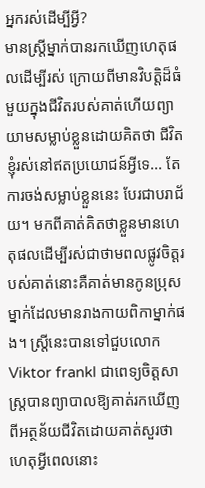អ្នករស់ដើម្បីអ្វី?
មានស្រ្តីម្នាក់បានរកឃើញហេតុផលដើម្បីរស់ ក្រោយពីមានវិបត្តិដ៏ធំមួយក្នុងជីវិតរបស់គាត់ហើយព្យាយាមសម្លាប់ខ្លួនដោយគិតថា ជីវិតខ្ញុំរស់នៅឥតប្រយោជន៍អ្វីទេ... តែការចង់សម្លាប់ខ្លួននេះ បែរជាបរាជ័យ។ មកពីគាត់គិតថាខ្លួនមានហេតុផលដើម្បីរស់ជាថាមពលផ្លូវចិត្តរបស់គាត់នោះគឺគាត់មានកូនប្រុសម្នាក់ដែលមានរាងកាយពិកាម្នាក់ផង។ ស្រ្តីនេះបានទៅជួបលោក Viktor frankl ជាពេទ្យចិត្តសាស្រ្តបានព្យាបាលឱ្យគាត់រកឃើញពីអត្ថន័យជីវិតដោយគាត់សួរថា ហេតុអ្វីពេលនោះ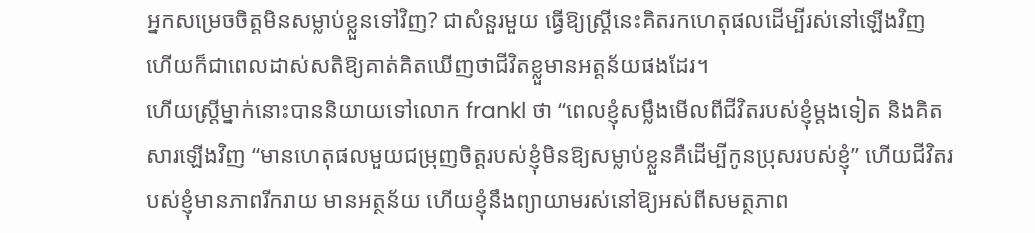អ្នកសម្រេចចិត្តមិនសម្លាប់ខ្លួនទៅវិញ? ជាសំនួរមួយ ធ្វើឱ្យស្រ្តីនេះគិតរកហេតុផលដើម្បីរស់នៅឡើងវិញ ហើយក៏ជាពេលដាស់សតិឱ្យគាត់គិតឃើញថាជីវិតខ្លួមានអត្តន័យផងដែរ។
ហើយស្រ្តីម្នាក់នោះបាននិយាយទៅលោក frankl ថា “ពេលខ្ញុំសម្លឹងមើលពីជីវិតរបស់ខ្ញុំម្តងទៀត និងគិតសារឡើងវិញ “មានហេតុផលមួយជម្រុញចិត្តរបស់ខ្ញុំមិនឱ្យសម្លាប់ខ្លួនគឺដើម្បីកូនប្រុសរបស់ខ្ញុំ” ហើយជីវិតរបស់ខ្ញុំមានភាពរីករាយ មានអត្ថន័យ ហើយខ្ញុំនឹងព្យាយាមរស់នៅឱ្យអស់ពីសមត្ថភាព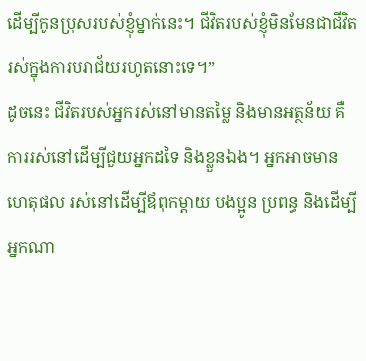ដើម្បីកូនប្រុសរបស់ខ្ញុំម្នាក់នេះ។ ជីវិតរបស់ខ្ញុំមិនមែនជាជីវិតរស់ក្នុងការបរាជ័យរហូតនោះទេ។”
ដូចនេះ ជីវិតរបស់អ្នករស់នៅមានតម្លៃ និងមានអត្ថន័យ គឺការរស់នៅដើម្បីជួយអ្នកដទៃ និងខ្លួនឯង។ អ្នកអាចមានហេតុផល រស់នៅដើម្បីឪពុកម្តាយ បងប្អូន ប្រពន្ធ និងដើម្បីអ្នកណា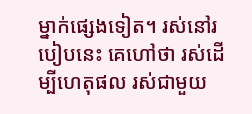ម្នាក់ផ្សេងទៀត។ រស់នៅរបៀបនេះ គេហៅថា រស់ដើម្បីហេតុផល រស់ជាមួយ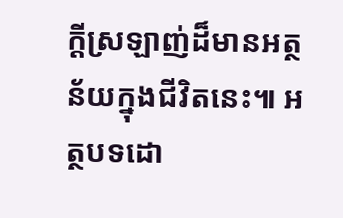ក្តីស្រឡាញ់ដ៏មានអត្ថន័យក្នុងជីវិតនេះ៕ អត្ថបទដោ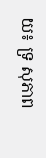យ៖ ទ្រ សុភាព